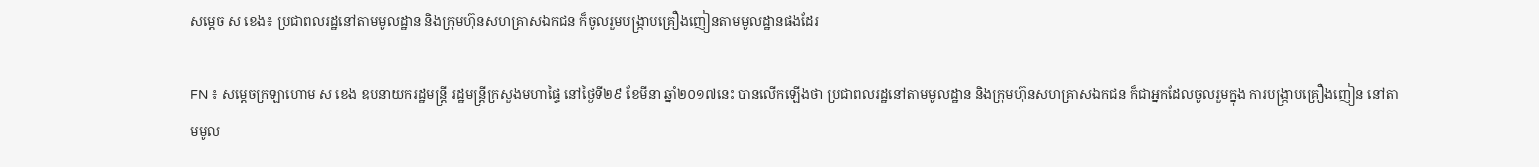សម្តេច ស ខេង៖ ប្រជាពលរដ្ឋនៅតាមមូលដ្ឋាន និងក្រុមហ៊ុនសហគ្រាសឯកជន ក៏ចូលរួមបង្ក្រាបគ្រឿងញៀនតាមមូលដ្ឋានផងដែរ

FN ៖ សម្តេចក្រឡាហោម ស ខេង ឧបនាយករដ្ឋមន្ត្រី រដ្ឋមន្ត្រីក្រសួងមហាផ្ទៃ នៅថ្ងៃទី២៩ ខែមីនា ឆ្នាំ២០១៧នេះ បានលើកឡើងថា ប្រជាពលរដ្ឋនៅតាមមូលដ្ឋាន និងក្រុមហ៊ុនសហគ្រាសឯកជន ក៏ជាអ្នកដែលចូលរួមក្នុង ការបង្រ្កាបគ្រឿងញៀន នៅតាមមូល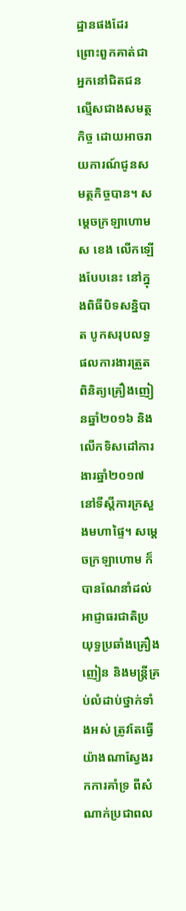ដ្ឋានផងដែរ ព្រោះពួកគាត់ជាអ្នកនៅជិតជនល្មើសជាងសមត្ថកិច្ច ដោយអាចរាយការណ៍ជូនសមត្ថកិច្ចបាន។ សម្តេចក្រឡាហោម ស ខេង លើកឡើងបែបនេះ នៅក្នុងពិធីបិទសន្និបាត បូកសរុបលទ្ធផលការងារត្រួតពិនិត្យគ្រឿងញៀនឆ្នាំ២០១៦ និងលើកទិសដៅការងារឆ្នាំ២០១៧ នៅទីស្តីការក្រសួងមហាផ្ទៃ។ សម្តេចក្រឡាហោម ក៏បានណែនាំដល់អាជ្ញាធរជាតិប្រយុទ្ធប្រឆាំងគ្រឿងញៀន និងមន្ត្រីគ្រប់លំដាប់ថ្នាក់ទាំងអស់ ត្រូវតែធ្វើយ៉ាងណាស្វែងរកការគាំទ្រ ពីសំណាក់ប្រជាពល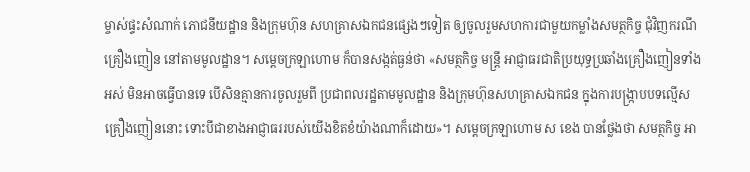ម្ចាស់ផ្ទះសំណាក់ ភោជនីយដ្ឋាន និងក្រុមហ៊ុន សហគ្រាសឯកជនផ្សេងៗទៀត ឲ្យចូលរួមសហការជាមួយកម្លាំងសមត្ថកិច្ច ជុំវិញករណីគ្រឿងញៀន នៅតាមមូលដ្ឋាន។ សម្តេចក្រឡាហោម ក៏បានសង្កត់ធ្ងន់ថា «សមត្ថកិច្ច មន្ត្រី អាជ្ញាធរជាតិប្រយុទ្ធប្រឆាំងគ្រឿងញៀនទាំងអស់ មិនអាចធ្វើបានទេ បើសិនគ្មានការចូលរួមពី ប្រជាពលរដ្ឋតាមមូលដ្ឋាន និងក្រុមហ៊ុនសហគ្រាសឯកជន ក្នុងការបង្រ្កាបបទល្មើសគ្រឿងញៀននោះ ទោះបីជាខាងអាជ្ញាធររបស់យើងខិតខំយ៉ាងណាក៏ដោយ»។ សម្តេចក្រឡាហោម ស ខេង បានថ្លែងថា សមត្ថកិច្ច អា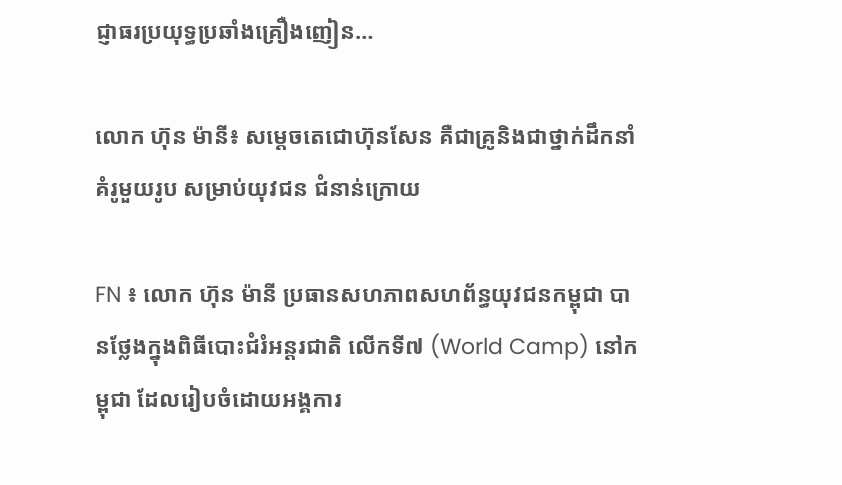ជ្ញាធរប្រយុទ្ធប្រឆាំងគ្រឿងញៀន…

លោក ហ៊ុន ម៉ានី៖ សម្ដេចតេជោហ៊ុនសែន គឺជាគ្រូនិងជាថ្នាក់ដឹកនាំគំរូមួយរូប សម្រាប់យុវជន ជំនាន់ក្រោយ

FN ៖ លោក ហ៊ុន ម៉ានី ប្រធានសហភាពសហព័ន្ធយុវជនកម្ពុជា បានថ្លែងក្នុងពិធីបោះជំរំអន្តរជាតិ លើកទី៧ (World Camp) នៅកម្ពុជា ដែលរៀបចំដោយអង្គការ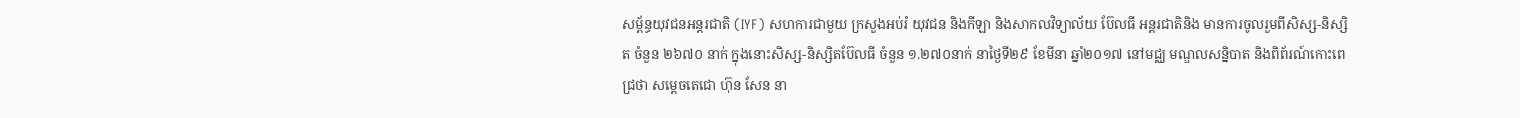សម្ព័ន្ធយុវជនអន្តរជាតិ (IYF) សហការជាមួយ ក្រសួងអប់រំ យុវជន និងកីឡា និងសាកលវិទ្យាល័យ ប៊ែលធី អន្តរជាតិនិង មានការចូលរួមពីសិស្ស-និស្សិត ចំនួន ២៦៧០ នាក់ ក្នុងនោះសិស្ស-និស្សិតប៊ែលធី ចំនួន ១.២៧០នាក់ នាថ្ងៃទី២៩ ខែមីនា ឆ្នាំ២០១៧ នៅមជ្ឈ មណ្ឌលសន្និបាត និងពិព័រណ៍កោះពេជ្រថា សម្ដេចតេជោ ហ៊ុន សែន នា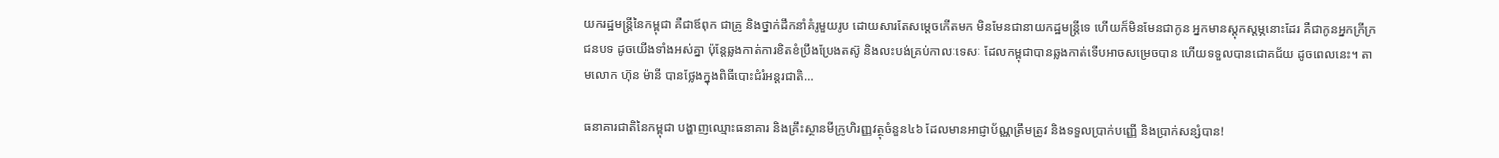យករដ្ឋមន្រ្តីនៃកម្ពុជា គឺជាឪពុក ជាគ្រូ និងថ្នាក់ដឹកនាំគំរូមួយរូប ដោយសារតែសម្ដេចកើតមក មិនមែនជានាយកដ្ឋមន្ត្រីទេ ហើយក៏មិនមែនជាកូន អ្នកមានស្ដុកស្ដម្ភនោះដែរ គឺជាកូនអ្នកក្រីក្រជនបទ ដូចយើងទាំងអស់គ្នា ប៉ុន្តែឆ្លងកាត់ការខិតខំប្រឹងប្រែងតស៊ូ និងលះបង់គ្រប់កាលៈទេសៈ ដែលកម្ពុជាបានឆ្លងកាត់ទើបអាចសម្រេចបាន ហើយទទួលបានជោគជ័យ ដូចពេលនេះ។ តាមលោក ហ៊ុន ម៉ានី បានថ្លែងក្នុងពិធីបោះជំរំអន្តរជាតិ…

ធនាគារជាតិនៃកម្ពុជា បង្ហាញឈ្មោះធនាគារ និងគ្រឹះស្ថានមីក្រូហិរញ្ញវត្ថុចំនួន៤៦ ដែលមានអាជ្ញាប័ណ្ណត្រឹមត្រូវ និងទទួលប្រាក់បញ្ញើ និងប្រាក់សន្សំបាន!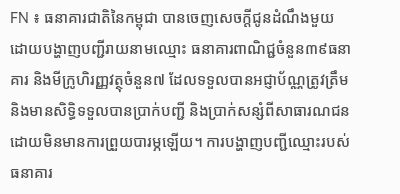FN ៖ ធនាគារជាតិនៃកម្ពុជា បានចេញសេចក្តីជូនដំណឹងមួយ ដោយបង្ហាញបញ្ជីរាយនាមឈ្មោះ ធនាគារពាណិជ្ជចំនួន៣៩ធនាគារ និងមីក្រូហិរញ្ញវត្ថុចំនួន៧ ដែលទទួលបានអជ្ញាប័ណ្ណត្រូវត្រឹម និងមានសិទ្ធិទទួលបានប្រាក់បញ្ជី និងប្រាក់សន្សំពីសាធារណជន ដោយមិនមានការព្រួយបារម្ភឡើយ។ ការបង្ហាញបញ្ជីឈ្មោះរបស់ធនាគារ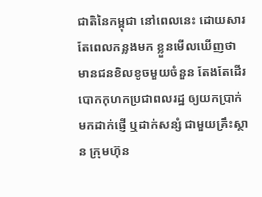ជាតិនៃកម្ពុជា នៅពេលនេះ ដោយសារតែពេលកន្លងមក ខ្លួនមើលឃើញថា មានជនខិលខូចមួយចំនួន តែងតែដើរបោកកុហកប្រជាពលរដ្ឋ ឲ្យយកប្រាក់មកដាក់ផ្ញើ ឬដាក់សន្សំ ជាមួយគ្រឹះស្ថាន ក្រុមហ៊ុន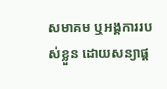សមាគម ឬអង្គការរបស់ខ្លួន ដោយសន្យាផ្ដ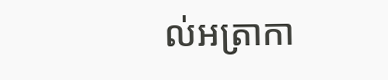ល់អត្រាកា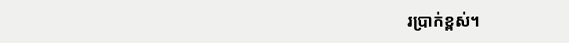រប្រាក់ខ្ពស់។